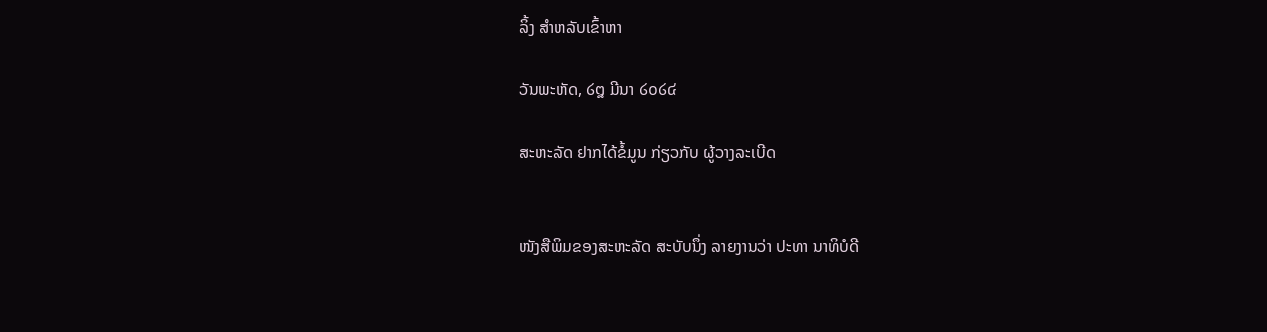ລິ້ງ ສຳຫລັບເຂົ້າຫາ

ວັນພະຫັດ, ໒໘ ມີນາ ໒໐໒໔

ສະຫະລັດ ຢາກໄດ້ຂໍ້ມູນ ກ່ຽວກັບ ຜູ້ວາງລະເບີດ


ໜັງສືພິມຂອງສະຫະລັດ ສະບັບນຶ່ງ ລາຍງານວ່າ ປະທາ ນາທິບໍດີ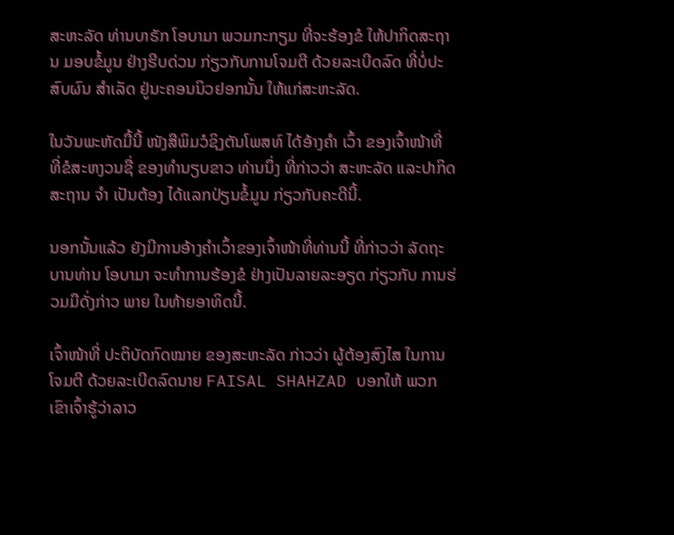ສະຫະລັດ ທ່ານບາຣັກ ໂອບາມາ ພວມກະກຽມ ທີ່ຈະຮ້ອງຂໍ ໃຫ້ປາກິດສະຖານ ມອບຂໍ້ມູນ ຢ່າງຮີບດ່ວນ ກ່ຽວກັບການໂຈມຕີ ດ້ວຍລະເບີດລົດ ທີ່ບໍ່ປະສົບຜົນ ສຳເລັດ ຢູ່ນະຄອນນິວຢອກນັ້ນ ໃຫ້ແກ່ສະຫະລັດ.

ໃນວັນພະຫັດມື້ນີ້ ໜັງສືພິມວໍຊິງຕັນໂພສທ໌ ໄດ້ອ້າງຄຳ ເວົ້າ ຂອງເຈົ້າໜ້າທີ່ ທີ່ຂໍສະຫງວນຊື່ ຂອງທຳນຽບຂາວ ທ່ານນຶ່ງ ທີ່ກ່າວວ່າ ສະຫະລັດ ແລະປາກິດສະຖານ ຈຳ ເປັນຕ້ອງ ໄດ້ແລກປ່ຽນຂໍ້ມູນ ກ່ຽວກັບຄະດີນີ້.

ນອກນັ້ນແລ້ວ ຍັງມີການອ້າງຄຳເວົ້າຂອງເຈົ້າໜ້າທີ່ທ່ານນີ້ ທີ່ກ່າວວ່າ ລັດຖະບານທ່ານ ໂອບາມາ ຈະທຳການຮ້ອງຂໍ ຢ່າງເປັນລາຍລະອຽດ ກ່ຽວກັບ ການຮ່ວມມືດັ່ງກ່າວ ພາຍ ໃນທ້າຍອາທິດນີ້.

ເຈົ້າໜ້າທີ່ ປະຕິບັດກົດໝາຍ ຂອງສະຫະລັດ ກ່າວວ່າ ຜູ້ຕ້ອງສົງໄສ ໃນການໂຈມຕີ ດ້ວຍລະເບີດລົດນາຍ FAISAL SHAHZAD ບອກໃຫ້ ພວກເຂົາເຈົ້າຮູ້ວ່າລາວ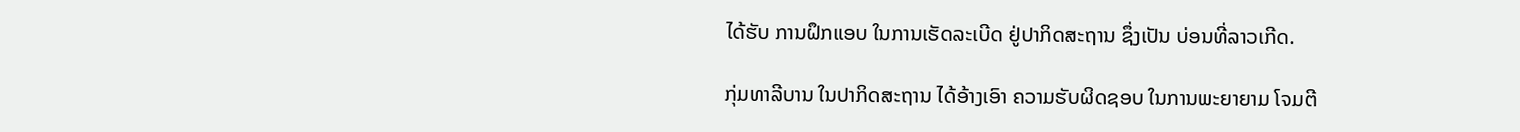ໄດ້ຮັບ ການຝຶກແອບ ໃນການເຮັດລະເບີດ ຢູ່ປາກິດສະຖານ ຊຶ່ງເປັນ ບ່ອນທີ່ລາວເກີດ.

ກຸ່ມທາລີບານ ໃນປາກິດສະຖານ ໄດ້ອ້າງເອົາ ຄວາມຮັບຜິດຊອບ ໃນການພະຍາຍາມ ໂຈມຕີ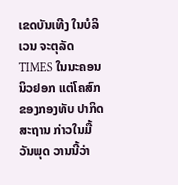ເຂດບັນເທີງ ໃນບໍລິເວນ ຈະຕຸລັດ TIMES ໃນນະຄອນ ນິວຢອກ ແຕ່ໂຄສົກ ຂອງກອງທັບ ປາກິດສະຖານ ກ່າວໃນມື້ວັນພຸດ ວານນີ້ວ່າ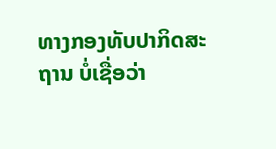ທາງກອງທັບປາກິດສະຖານ ບໍ່ເຊື່ອວ່າ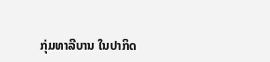ກຸ່ມທາລີບານ ໃນປາກິດ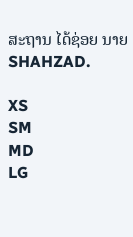ສະຖານ ໄດ້ຊ່ອຍ ນາຍ SHAHZAD.

XS
SM
MD
LG